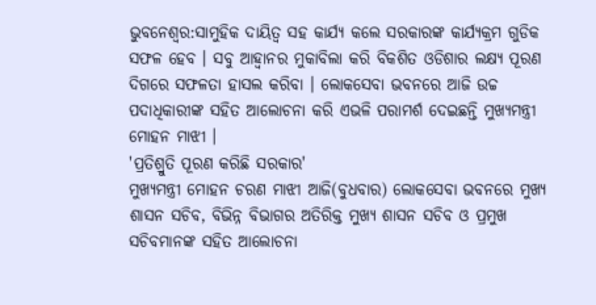ଭୁବନେଶ୍ୱର:ସାମୁହିକ ଦାୟିତ୍ୱ ସହ କାର୍ଯ୍ୟ କଲେ ସରକାରଙ୍କ କାର୍ଯ୍ୟକ୍ରମ ଗୁଡିକ ସଫଳ ହେବ । ସବୁ ଆହ୍ୱାନର ମୁକାବିଲା କରି ବିକଶିତ ଓଡିଶାର ଲକ୍ଷ୍ୟ ପୂରଣ ଦିଗରେ ସଫଳତା ହାସଲ କରିବା । ଲୋକସେବା ଭବନରେ ଆଜି ଉଚ୍ଚ ପଦାଧିକାରୀଙ୍କ ସହିତ ଆଲୋଚନା କରି ଏଭଳି ପରାମର୍ଶ ଦେଇଛନ୍ତି ମୁଖ୍ୟମନ୍ତ୍ରୀ ମୋହନ ମାଝୀ ।
'ପ୍ରତିଶ୍ରୁତି ପୂରଣ କରିଛି ସରକାର'
ମୁଖ୍ୟମନ୍ତ୍ରୀ ମୋହନ ଚରଣ ମାଝୀ ଆଜି(ବୁଧବାର) ଲୋକସେବା ଭବନରେ ମୁଖ୍ୟ ଶାସନ ସଚିବ, ବିଭିନ୍ନ ବିଭାଗର ଅତିରିକ୍ତ ମୁଖ୍ୟ ଶାସନ ସଚିବ ଓ ପ୍ରମୁଖ ସଚିବମାନଙ୍କ ସହିତ ଆଲୋଚନା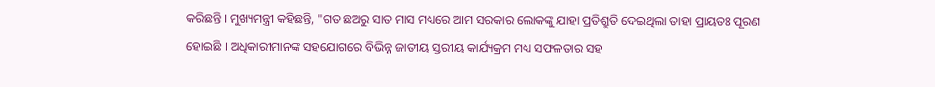କରିଛନ୍ତି । ମୁଖ୍ୟମନ୍ତ୍ରୀ କହିଛନ୍ତି, "ଗତ ଛଅରୁ ସାତ ମାସ ମଧ୍ୟରେ ଆମ ସରକାର ଲୋକଙ୍କୁ ଯାହା ପ୍ରତିଶ୍ରୁତି ଦେଇଥିଲା ତାହା ପ୍ରାୟତଃ ପୂରଣ ହୋଇଛି । ଅଧିକାରୀମାନଙ୍କ ସହଯୋଗରେ ବିଭିନ୍ନ ଜାତୀୟ ସ୍ତରୀୟ କାର୍ଯ୍ୟକ୍ରମ ମଧ୍ୟ ସଫଳତାର ସହ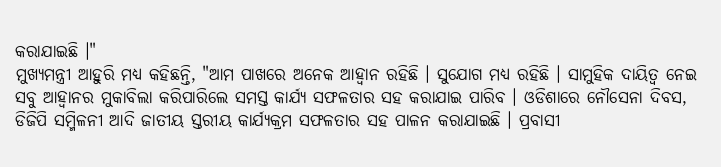କରାଯାଇଛି ।"
ମୁଖ୍ୟମନ୍ତ୍ରୀ ଆହୁରି ମଧ୍ୟ କହିଛନ୍ତି, "ଆମ ପାଖରେ ଅନେକ ଆହ୍ୱାନ ରହିଛି । ସୁଯୋଗ ମଧ୍ୟ ରହିଛି । ସାମୁହିକ ଦାୟିତ୍ୱ ନେଇ ସବୁ ଆହ୍ୱାନର ମୁକାବିଲା କରିପାରିଲେ ସମସ୍ତ କାର୍ଯ୍ୟ ସଫଳତାର ସହ କରାଯାଇ ପାରିବ । ଓଡିଶାରେ ନୌସେନା ଦିବସ, ଡିଜିପି ସମ୍ମିଳନୀ ଆଦି ଜାତୀୟ ସ୍ତରୀୟ କାର୍ଯ୍ୟକ୍ରମ ସଫଳତାର ସହ ପାଳନ କରାଯାଇଛି । ପ୍ରବାସୀ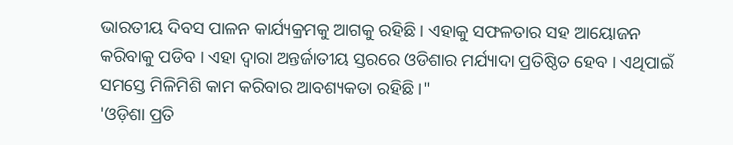ଭାରତୀୟ ଦିବସ ପାଳନ କାର୍ଯ୍ୟକ୍ରମକୁ ଆଗକୁ ରହିଛି । ଏହାକୁ ସଫଳତାର ସହ ଆୟୋଜନ କରିବାକୁ ପଡିବ । ଏହା ଦ୍ଵାରା ଅନ୍ତର୍ଜାତୀୟ ସ୍ତରରେ ଓଡିଶାର ମର୍ଯ୍ୟାଦା ପ୍ରତିଷ୍ଠିତ ହେବ । ଏଥିପାଇଁ ସମସ୍ତେ ମିଳିମିଶି କାମ କରିବାର ଆବଶ୍ୟକତା ରହିଛି ।"
'ଓଡ଼ିଶା ପ୍ରତି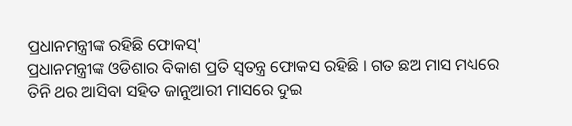ପ୍ରଧାନମନ୍ତ୍ରୀଙ୍କ ରହିଛି ଫୋକସ୍'
ପ୍ରଧାନମନ୍ତ୍ରୀଙ୍କ ଓଡିଶାର ବିକାଶ ପ୍ରତି ସ୍ୱତନ୍ତ୍ର ଫୋକସ ରହିଛି । ଗତ ଛଅ ମାସ ମଧ୍ୟରେ ତିନି ଥର ଆସିବା ସହିତ ଜାନୁଆରୀ ମାସରେ ଦୁଇ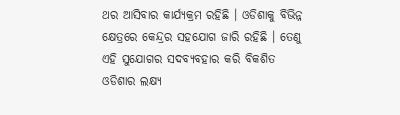ଥର ଆସିବାର କାର୍ଯ୍ୟକ୍ରମ ରହିଛି । ଓଡିଶାକୁ ବିଭିନ୍ନ କ୍ଷେତ୍ରରେ କେନ୍ଦ୍ରର ସହଯୋଗ ଜାରି ରହିଛି । ତେଣୁ ଏହି ସୁଯୋଗର ସଦବ୍ୟବହାର କରି ବିକଶିତ ଓଡିଶାର ଲକ୍ଷ୍ୟ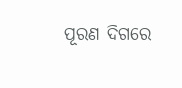ପୂରଣ ଦିଗରେ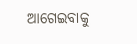ଆଗେଇବାକୁ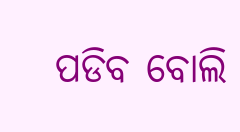ପଡିବ ବୋଲି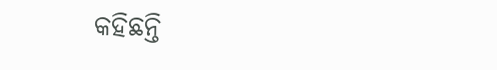କହିଛନ୍ତି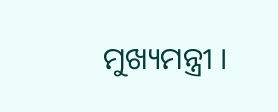ମୁଖ୍ୟମନ୍ତ୍ରୀ ।